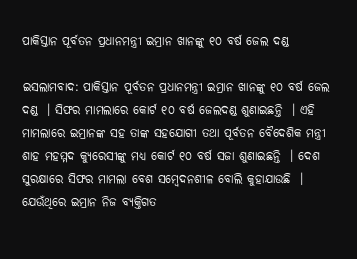ପାକିସ୍ତାନ ପୂର୍ବତନ ପ୍ରଧାନମନ୍ତ୍ରୀ ଇମ୍ରାନ ଖାନଙ୍କୁ ୧୦ ବର୍ଷ ଜେଲ ଦଣ୍ଡ

ଇସଲାମବାଦ: ପାକିସ୍ତାନ ପୂର୍ବତନ ପ୍ରଧାନମନ୍ତ୍ରୀ ଇମ୍ରାନ ଖାନଙ୍କୁ ୧୦ ବର୍ଷ ଜେଲ ଦଣ୍ଡ  । ସିଫର ମାମଲାରେ କୋର୍ଟ ୧୦ ବର୍ଷ ଜେଲଦଣ୍ଡ ଶୁଣାଇଛନ୍ତି  । ଏହି ମାମଲାରେ ଇମ୍ରାନଙ୍କ ସହ ତାଙ୍କ ସହଯୋଗୀ ତଥା ପୂର୍ବତନ ବୈଦେଶିକ ମନ୍ତ୍ରୀ ଶାହ ମହମ୍ମଦ କ୍ୟୁରେସୀଙ୍କୁ ମଧ୍ୟ କୋର୍ଟ ୧୦ ବର୍ଷ ସଜା ଶୁଣାଇଛନ୍ତି  । ଦେଶ ସୁରକ୍ଷାରେ ସିଫର ମାମଲା ବେଶ ସମ୍ବେଦନଶୀଳ ବୋଲି କୁହାଯାଉଛି  । ଯେଉଁଥିରେ ଇମ୍ରାନ ନିଜ ବ୍ୟକ୍ତିଗତ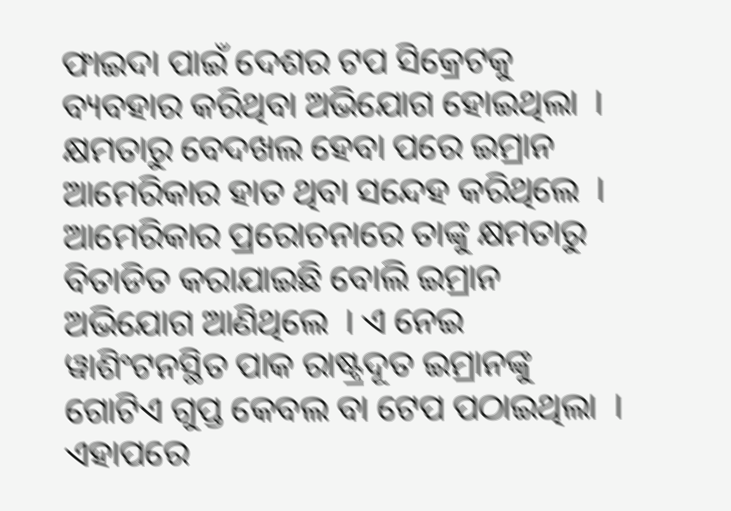ଫାଇଦା ପାଇଁ ଦେଶର ଟପ ସିକ୍ରେଟକୁ ବ୍ୟବହାର କରିଥିବା ଅଭିଯୋଗ ହୋଇଥିଲା  । କ୍ଷମତାରୁ ବେଦଖଲ ହେବା ପରେ ଇମ୍ରାନ ଆମେରିକାର ହାତ ଥିବା ସନ୍ଦେହ କରିଥିଲେ  । ଆମେରିକାର ପ୍ରରୋଚନାରେ ତାଙ୍କୁ କ୍ଷମତାରୁ ବିତାଡିତ କରାଯାଇଛି ବୋଲି ଇମ୍ରାନ ଅଭିଯୋଗ ଆଣିଥିଲେ  । ଏ ନେଇ ୱାଶିଂଟନସ୍ଥିତ ପାକ ରାଷ୍ଟ୍ରଦୂତ ଇମ୍ରାନଙ୍କୁ ଗୋଟିଏ ଗୁପ୍ତ କେବଲ ବା ଟେପ ପଠାଇଥିଲା  । ଏହାପରେ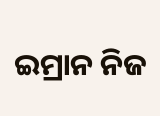ଇମ୍ରାନ ନିଜ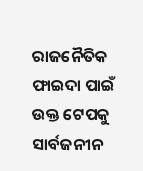ରାଜନୈତିକ ଫାଇଦା ପାଇଁ ଉକ୍ତ ଟେପକୁ ସାର୍ବଜନୀନ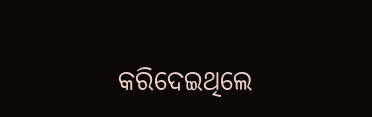କରିଦେଇଥିଲେ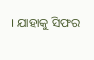। ଯାହାକୁ ସିଫର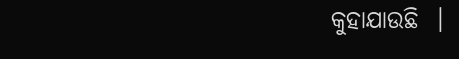କୁହାଯାଉଛି  ।